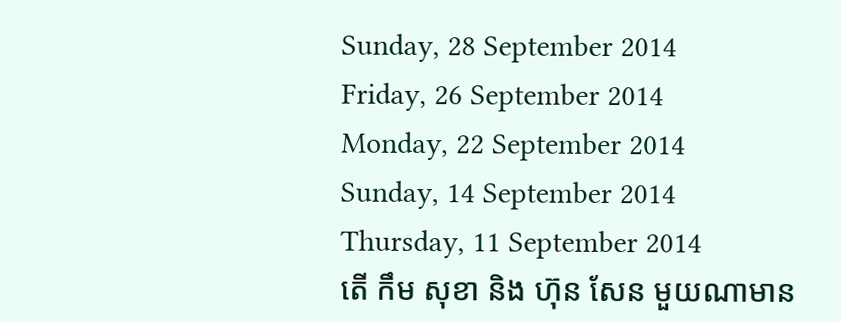Sunday, 28 September 2014
Friday, 26 September 2014
Monday, 22 September 2014
Sunday, 14 September 2014
Thursday, 11 September 2014
តើ កឹម សុខា និង ហ៊ុន សែន មួយណាមាន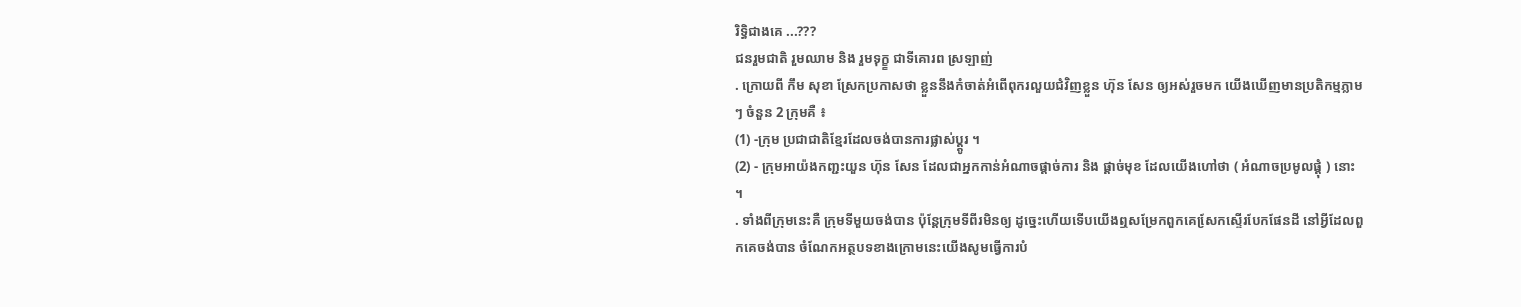រិទិ្ធជាងគេ ...???
ជនរួមជាតិ រួមឈាម និង រួមទុក្ខ្ខ ជាទីគោរព ស្រឡាញ់
. ក្រោយពី កឹម សុខា ស្រែកប្រកាសថា ខ្លួននឹងកំចាត់អំពើពុករលួយជំវិញខ្លួន ហ៊ុន សែន ឲ្យអស់រួចមក យើងឃើញមានប្រតិកម្មភ្លាម ៗ ចំនួន 2 ក្រុមគឺ ៖
(1) -ក្រុម ប្រជាជាតិខ្មែរដែលចង់បានការផ្លាស់ប្ត្តូរ ។
(2) - ក្រុមអាយ៉ងកញ្ជះយួន ហ៊ុន សែន ដែលជាអ្នកកាន់អំណាចផ្តាច់ការ និង ផ្តាច់មុខ ដែលយើងហៅថា ( អំណាចប្រមូលផ្តុំ ) នោះ ។
. ទាំងពីក្រុមនេះគឺ ក្រុមទីមួយចង់បាន ប៉ុនែ្ដក្រុមទីពីរមិនឲ្យ ដូច្នេះហើយទើបយើងឮសម្រែកពួកគេសែ្រកស្ទើរបែកផែនដី នៅអី្វដែលពួកគេចង់បាន ចំណែកអត្ថបទខាងក្រោមនេះយើងសូមធ្វើការបំ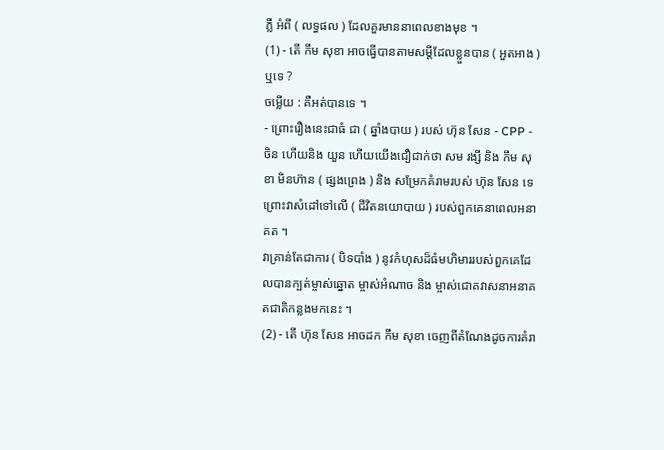ភ្លឺ អំពី ( លទ្ធផល ) ដែលគួរមាននាពេលខាងមុខ ។
(1) - តើ កឹម សុខា អាចធ្វើបានតាមសម្តីដែលខ្លួនបាន ( អួតអាង ) ឬទេ ?
ចម្លើយ : គឺអត់បានទេ ។
- ព្រោះរឿងនេះជាធំ ជា ( ឆ្នាំងបាយ ) របស់ ហ៊ុន សែន - CPP - ចិន ហើយនិង យួន ហើយយើងជឿជាក់ថា សម រង្សី និង កឹម សុខា មិនហ៊ាន ( ផ្សងព្រេង ) និង សម្រែកគំរាមរបស់ ហ៊ុន សែន ទេ ព្រោះវាសំដៅទៅលើ ( ជីវិតនយោបាយ ) របស់ពួកគេនាពេលអនាគត ។
វាគ្រាន់តែជាការ ( បិទបាំង ) នូវកំហុសដ៏ធំមហិមាររបស់ពួកគេដែលបានក្បត់ម្ចាស់ឆ្នោត ម្ចាស់អំណាច និង ម្ចាស់ជោគវាសនាអនាគតជាតិកន្លងមកនេះ ។
(2) - តើ ហ៊ុន សែន អាចដក កឹម សុខា ចេញពីតំណែងដូចការគំរា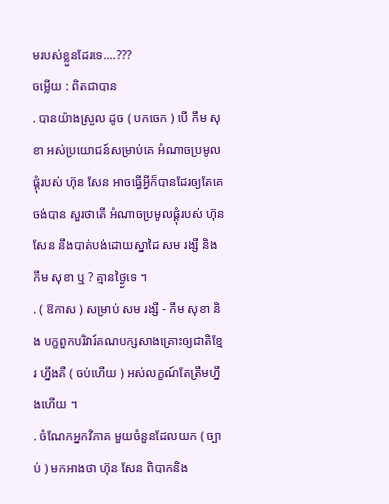មរបស់ខ្លួនដែរទេ....???
ចម្លើយ : ពិតជាបាន
. បានយ៉ាងស្រួល ដូច ( បកចេក ) បើ កឹម សុខា អស់ប្រយោជន៍សម្រាប់គេ អំណាចប្រមូលផ្ដុំរបស់ ហ៊ុន សែន អាចធ្វើអ្វីក៏បានដែរឲ្យតែគេចង់បាន សួរថាតើ អំណាចប្រមូលផ្តុំរបស់ ហ៊ុន សែន នឹងបាត់បង់ដោយស្នាដៃ សម រង្សី និង កឹម សុខា ឬ ? គ្មានថ្ង្ងៃទេ ។
. ( ឱកាស ) សម្រាប់ សម រង្សី - កឹម សុខា និង បក្ខពួកបរិវារ៍គណបក្សសាងគ្រោះឲ្យជាតិខ្មែរ ហ្នឹងគឺ ( ចប់ហើយ ) អស់លក្ខណ៍តែត្រឹមហ្នឹងហើយ ។
. ចំណែកអ្នកវិភាគ មួយចំនួនដែលយក ( ច្បាប់ ) មកអាងថា ហ៊ុន សែន ពិបាកនិង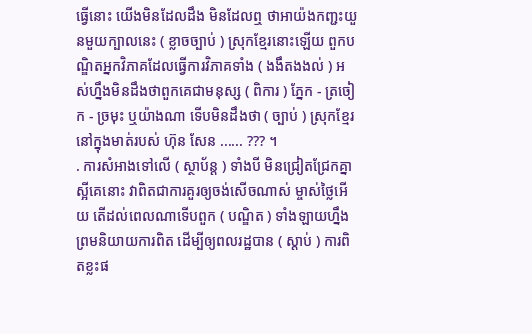ធើ្វនោះ យើងមិនដែលដឹង មិនដែលឮ ថាអាយ៉ងកញ្ជះយួនមួយក្បាលនេះ ( ខ្លាចច្បាប់ ) ស្រុកខ្មែរនោះឡើយ ពួកបណិ្ឌតអ្នកវិភាគដែលធើ្វការវិភាគទាំង ( ងងឹតងងល់ ) អស់ហ្នឹងមិនដឹងថាពួកគេជាមនុស្ស ( ពិការ ) ភែ្នក - ត្រចៀក - ច្រមុះ ឬយ៉ាងណា ទើបមិនដឹងថា ( ច្បាប់ ) ស្រុកខែ្មរនៅក្នុងមាត់របស់ ហ៊ុន សែន ...... ??? ។
. ការសំអាងទៅលើ ( ស្ថាប័ន្ត ) ទាំងបី មិនជ្រៀតជ្រែកគ្នាស្អីគេនោះ វាពិតជាការគួរឲ្យចង់សើចណាស់ ម្ចាស់ថៃ្លអើយ តើដល់ពេលណាទើបពួក ( បណិ្ឌត ) ទាំងឡាយហ្នឹងព្រមនិយាយការពិត ដើម្បីឲ្យពលរដ្ឋបាន ( ស្តាប់ ) ការពិតខ្លះផ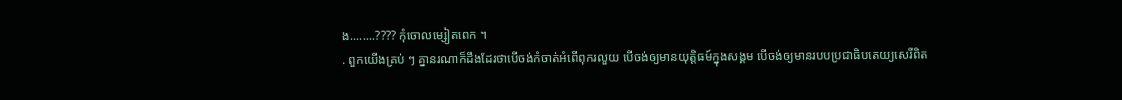ង........???? កុំចោលម្សៀតពេក ។
. ពួកយើងគ្រប់ ៗ គ្នានរណាក៏ដឹងដែរថាបើចង់កំចាត់អំពើពុករលួយ បើចង់ឲ្យមានយុត្តិធម៍ក្នុងសង្គម បើចង់ឲ្យមានរបបប្រជាធិបតេយ្យសេរីពិត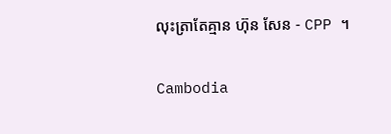លុះត្រាតែគ្មាន ហ៊ុន សែន - CPP ។

Cambodia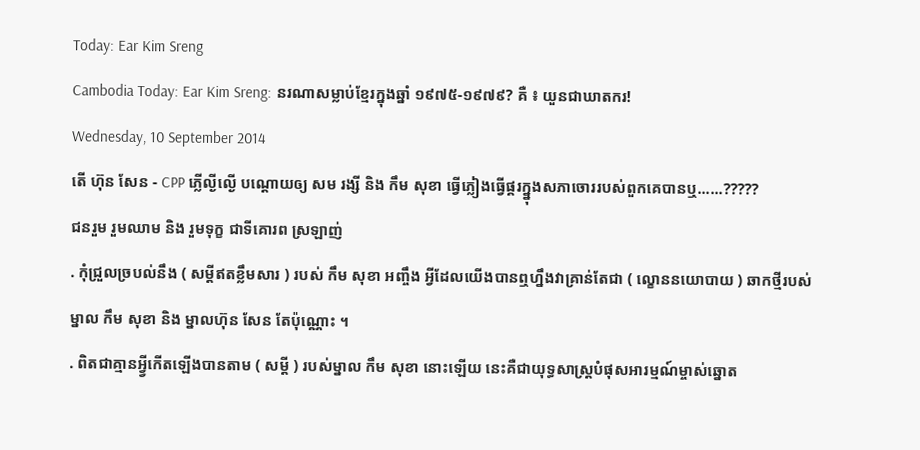Today: Ear Kim Sreng
Cambodia Today: Ear Kim Sreng: នរណាសម្លាប់ខ្មែរក្នុងឆ្នាំ ១៩៧៥-១៩៧៩? គឺ ៖ យួនជាឃាតករ!
Wednesday, 10 September 2014
តើ ហ៊ុន សែន - CPP ភ្លើល្ងីល្ងើ បណ្ដោយឲ្យ សម រង្សី និង កឹម សុខា ធ្វើភ្លៀងធ្វើផ្គរក្ន្នុងសភាចោររបស់ពួកគេបានឬ......?????
ជនរួម រួមឈាម និង រួមទុក្ខ ជាទីគោរព ស្រឡាញ់
. កុំជ្រួលច្របល់នឹង ( សម្តីឥតខ្លឹមសារ ) របស់ កឹម សុខា អញ្ចឹង អ្វីដែលយើងបានឮហ្នឹងវាគ្រាន់តែជា ( ល្ខោននយោបាយ ) ឆាកថី្មរបស់ម្នាល កឹម សុខា និង ម្នាលហ៊ុន សែន តែប៉ុណ្ណោះ ។
. ពិតជាគ្មានអ្វ្វីកើតឡើងបានតាម ( សម្ដី ) របស់ម្នាល កឹម សុខា នោះឡើយ នេះគឺជាយុទ្ធសាស្ដ្របំផុសអារម្មណ៍ម្ចាស់ឆ្នោត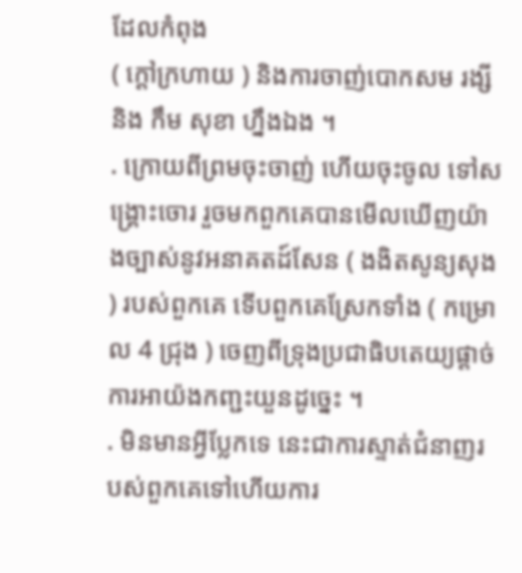ដែលកំពុង
( ក្តៅក្រហាយ ) និងការចាញ់បោកសម រង្សី និង កឹម សុខា ហ្នឹងឯង ។
. ក្រោយពីព្រមចុះចាញ់ ហើយចុះចូល ទៅសង្គ្រោះចោរ រួចមកពួកគេបានមើលឃើញយ៉ាងច្បាស់នូវអនាគតដ៍សែន ( ងងិតសូន្យសុង ) របស់ពួកគេ ទើបពួកគេស្រែកទាំង ( កម្រោល 4 ជ្រុង ) ចេញពីទ្រុងប្រជាធិបតេយ្យផ្ដាច់ការអាយ៉ងកញ្ជះយួនដូច្នេះ ។
. មិនមានអ្វីប្លែកទេ នេះជាការស្ទាត់ជំនាញរបស់ពួកគេទៅហើយការ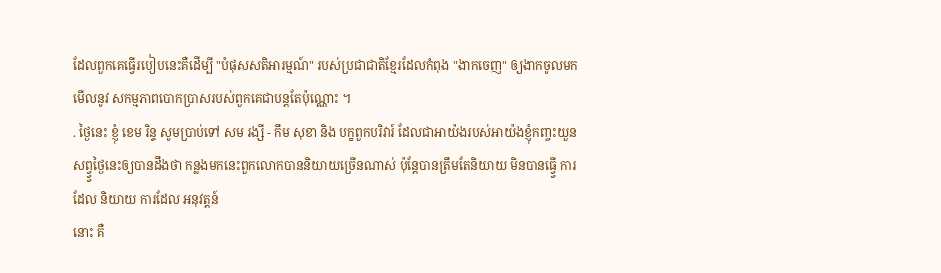ដែលពួកគេធ្វើរបៀបនេះគឺដើម្បី "បំផុសសតិអារម្មណ៍" របស់ប្រជាជាតិខ្មែរដែលកំពុង "ងាកចេញ" ឲ្យងាកចូលមកមើលនូវ សកម្មភាពបោកប្រាសរបស់ពួកគេជាបន្តតែប៉ុណ្ណោះ ។
. ថៃ្ងនេះ ខ្ញុំ ខេម រិន្ទ សូមប្រាប់ទៅ សម រង្សី - កឹម សុខា និង បក្ខពួកបរិវារ៍ ដែលជាអាយ៉ងរបស់អាយ៉ងខ្ញុំកញ្ចះយួនសព្វ្វ្វថៃ្ងនេះឲ្យបានដឹងថា កន្លងមកនេះពួកលោកបាននិយាយច្រើនណាស់ ប៉ុនែ្ដបានត្រឹមតែនិយាយ មិនបានធ្វ្វើ ការដែល និយាយ ការដែល អនុវត្តន៍
នោះ គឺ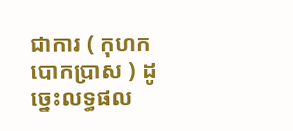ជាការ ( កុហកបោកប្រាស ) ដូច្នេះលទ្ធផល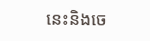នេះនិងចេ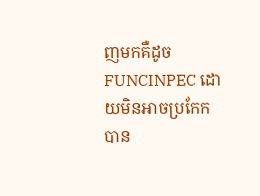ញមកគឺដូច FUNCINPEC ដោយមិនអាចប្រកែកបាន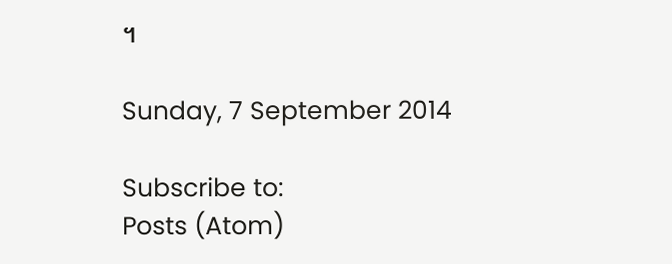។

Sunday, 7 September 2014

Subscribe to:
Posts (Atom)